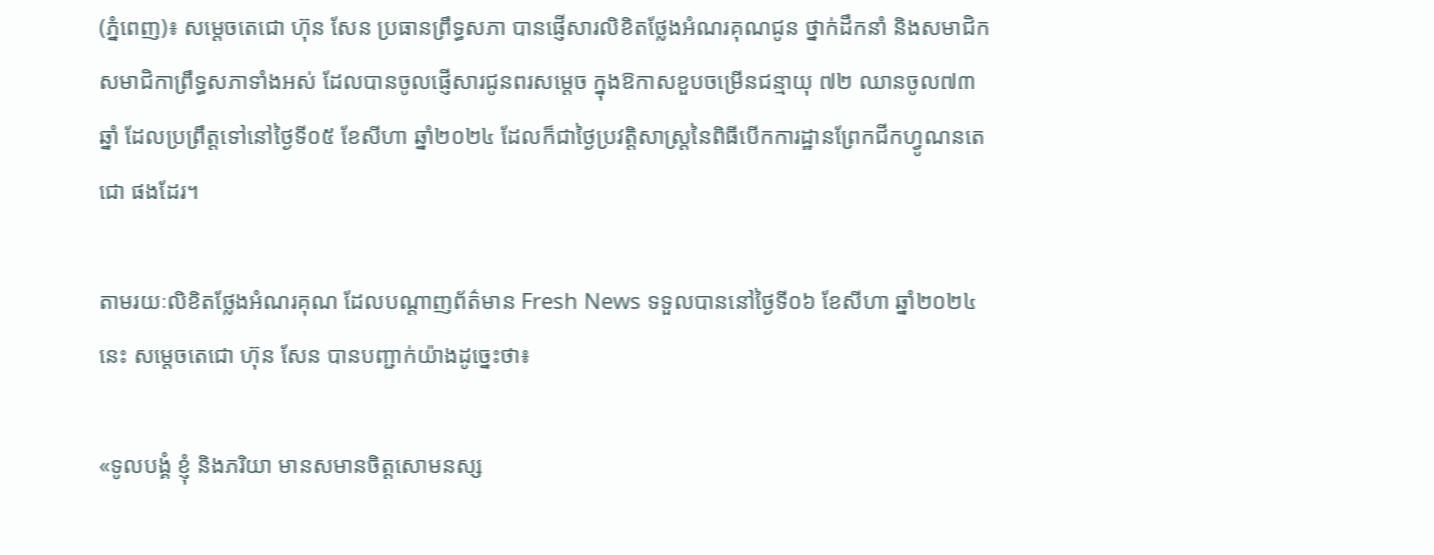(ភ្នំពេញ)៖ សម្ដេចតេជោ ហ៊ុន សែន ប្រធានព្រឹទ្ធសភា បានផ្ញើសារលិខិតថ្លែងអំណរគុណជូន ថ្នាក់ដឹកនាំ និងសមាជិក សមាជិកាព្រឹទ្ធសភាទាំងអស់ ដែលបានចូលផ្ញើសារជូនពរសម្ដេច ក្នុងឱកាសខួបចម្រើនជន្មាយុ ៧២ ឈានចូល៧៣ឆ្នាំ ដែលប្រព្រឹត្តទៅនៅថ្ងៃទី០៥ ខែសីហា ឆ្នាំ២០២៤ ដែលក៏ជាថ្ងៃប្រវត្តិសាស្ដ្រនៃពិធីបើកការដ្ឋានព្រែកជីកហ្វូណនតេជោ ផងដែរ។

តាមរយៈលិខិតថ្លែងអំណរគុណ ដែលបណ្ដាញព័ត៌មាន Fresh News ទទួលបាននៅថ្ងៃទី០៦ ខែសីហា ឆ្នាំ២០២៤នេះ សម្ដេចតេជោ ហ៊ុន សែន បានបញ្ជាក់យ៉ាងដូច្នេះថា៖

«ទូលបង្គំ ខ្ញុំ និងភរិយា មានសមានចិត្តសោមនស្ស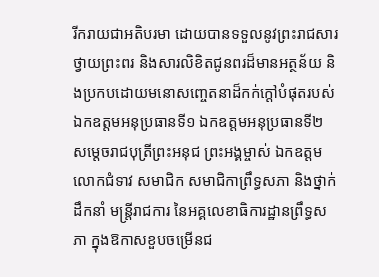រីករាយជាអតិបរមា ដោយបានទទួលនូវព្រះរាជសារថ្វាយព្រះពរ និងសារលិខិតជូនពរដ៏មានអត្ថន័យ និងប្រកបដោយមនោសញ្ចេតនាដ៏កក់ក្ដៅបំផុតរបស់ ឯកឧត្តមអនុប្រធានទី១ ឯកឧត្តមអនុប្រធានទី២ សម្តេចរាជបុត្រីព្រះអនុជ ព្រះអង្គម្ចាស់ ឯកឧត្តម លោកជំទាវ សមាជិក សមាជិកាព្រឹទ្ធសភា និងថ្នាក់ដឹកនាំ មន្ត្រីរាជការ នៃអគ្គលេខាធិការដ្ឋានព្រឹទ្ធសភា ក្នុងឱកាសខួបចម្រើនជ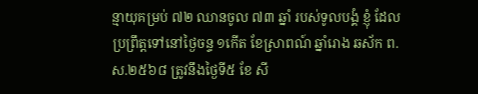ន្មាយុគម្រប់ ៧២ ឈានចូល ៧៣ ឆ្នាំ របស់ទូលបង្គំ ខ្ញុំ ដែលប្រព្រឹត្តទៅនៅថ្ងៃចន្ទ ១កើត ខែស្រាពណ៍ ឆ្នាំរោង ឆស័ក ព.ស.២៥៦៨ ត្រូវនឹងថ្ងៃទី៥ ខែ សី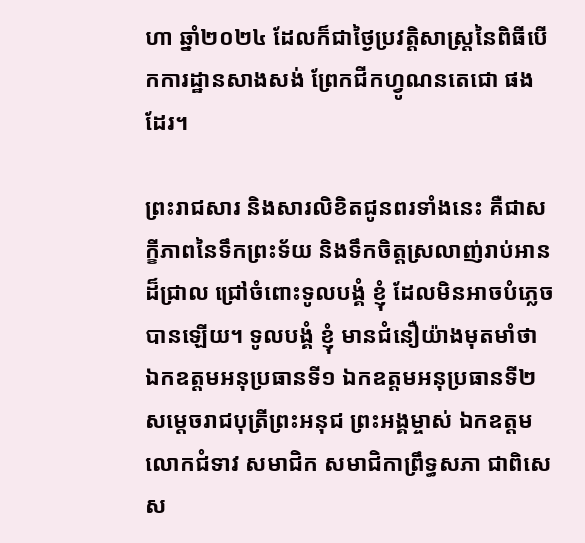ហា ឆ្នាំ២០២៤ ដែលក៏ជាថ្ងៃប្រវត្តិសាស្ត្រនៃពិធីបើកការដ្ឋានសាងសង់ ព្រែកជីកហ្វូណនតេជោ ផងដែរ។

ព្រះរាជសារ និងសារលិខិតជូនពរទាំងនេះ គឺជាសក្ខីភាពនៃទឹកព្រះទ័យ និងទឹកចិត្តស្រលាញ់រាប់អានដ៏ជ្រាល ជ្រៅចំពោះទូលបង្គំ ខ្ញុំ ដែលមិនអាចបំភ្លេចបានឡើយ។ ទូលបង្គំ ខ្ញុំ មានជំនឿយ៉ាងមុតមាំថា ឯកឧត្តមអនុប្រធានទី១ ឯកឧត្តមអនុប្រធានទី២ សម្តេចរាជបុត្រីព្រះអនុជ ព្រះអង្គម្ចាស់ ឯកឧត្តម លោកជំទាវ សមាជិក សមាជិកាព្រឹទ្ធសភា ជាពិសេស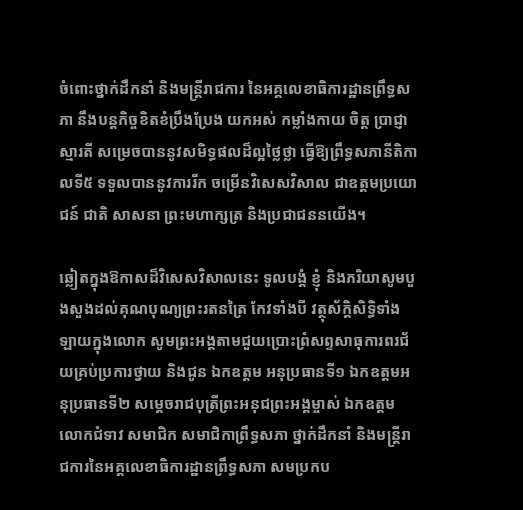ចំពោះថ្នាក់ដឹកនាំ និងមន្ត្រីរាជការ នៃអគ្គលេខាធិការដ្ឋានព្រឹទ្ធសភា នឹងបន្តកិច្ចខិតខំប្រឹងប្រែង យកអស់ កម្លាំងកាយ ចិត្ត ប្រាជ្ញាស្មារតី សម្រេចបាននូវសមិទ្ធផលដ៏ល្អថ្លៃថ្លា ធ្វើឱ្យព្រឹទ្ធសភានីតិកាលទី៥ ទទួលបាននូវការរីក ចម្រើនវិសេសវិសាល ជាឧត្តមប្រយោជន៍ ជាតិ សាសនា ព្រះមហាក្សត្រ និងប្រជាជននយើង។

ឆ្លៀតក្នុងឱកាសដ៏វិសេសវិសាលនេះ ទូលបង្គំ ខ្ញុំ និងភរិយាសូមបួងសួងដល់គុណបុណ្យព្រះរតនត្រៃ កែវទាំងបី វត្ថុស័ក្តិសិទ្ធិទាំងឡាយក្នុងលោក សូមព្រះអង្គតាមជួយប្រោះព្រំសព្ទសាធុការពរជ័យគ្រប់ប្រការថ្វាយ និងជូន ឯកឧត្តម អនុប្រធានទី១ ឯកឧត្តមអនុប្រធានទី២ សម្តេចរាជបុត្រីព្រះអនុជព្រះអង្គម្ចាស់ ឯកឧត្តម លោកជំទាវ សមាជិក សមាជិកាព្រឹទ្ធសភា ថ្នាក់ដឹកនាំ និងមន្ត្រីរាជការនៃអគ្គលេខាធិការដ្ឋានព្រឹទ្ធសភា សមប្រកប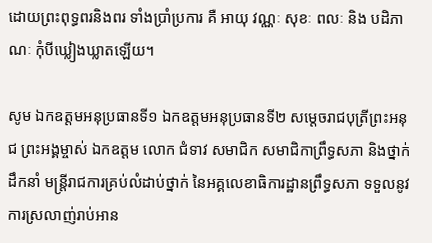ដោយព្រះពុទ្ធពរនិងពរ ទាំងប្រាំប្រការ គឺ អាយុ វណ្ណៈ សុខៈ ពលៈ និង បដិភាណៈ កុំបីឃ្លៀងឃ្លាតឡើយ។

សូម ឯកឧត្តមអនុប្រធានទី១ ឯកឧត្តមអនុប្រធានទី២ សម្តេចរាជបុត្រីព្រះអនុជ ព្រះអង្គម្ចាស់ ឯកឧត្តម លោក ជំទាវ សមាជិក សមាជិកាព្រឹទ្ធសភា និងថ្នាក់ដឹកនាំ មន្ត្រីរាជការគ្រប់លំដាប់ថ្នាក់ នៃអគ្គលេខាធិការដ្ឋានព្រឹទ្ធសភា ទទួលនូវការស្រលាញ់រាប់អាន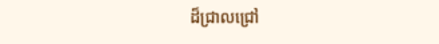ដ៏ជ្រាលជ្រៅ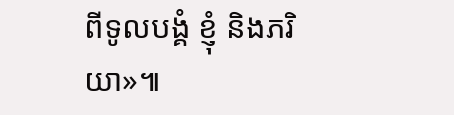ពីទូលបង្គំ ខ្ញុំ និងភរិយា»៕